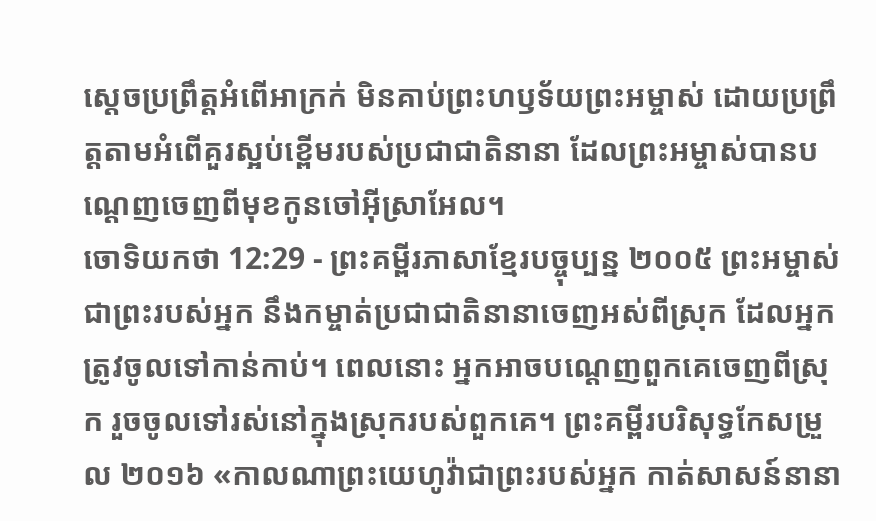ស្ដេចប្រព្រឹត្តអំពើអាក្រក់ មិនគាប់ព្រះហឫទ័យព្រះអម្ចាស់ ដោយប្រព្រឹត្តតាមអំពើគួរស្អប់ខ្ពើមរបស់ប្រជាជាតិនានា ដែលព្រះអម្ចាស់បានបណ្ដេញចេញពីមុខកូនចៅអ៊ីស្រាអែល។
ចោទិយកថា 12:29 - ព្រះគម្ពីរភាសាខ្មែរបច្ចុប្បន្ន ២០០៥ ព្រះអម្ចាស់ ជាព្រះរបស់អ្នក នឹងកម្ចាត់ប្រជាជាតិនានាចេញអស់ពីស្រុក ដែលអ្នកត្រូវចូលទៅកាន់កាប់។ ពេលនោះ អ្នកអាចបណ្ដេញពួកគេចេញពីស្រុក រួចចូលទៅរស់នៅក្នុងស្រុករបស់ពួកគេ។ ព្រះគម្ពីរបរិសុទ្ធកែសម្រួល ២០១៦ «កាលណាព្រះយេហូវ៉ាជាព្រះរបស់អ្នក កាត់សាសន៍នានា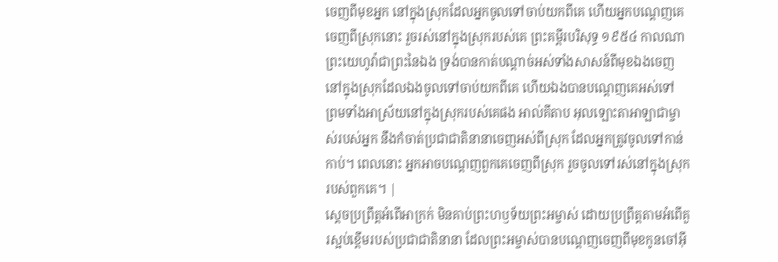ចេញពីមុខអ្នក នៅក្នុងស្រុកដែលអ្នកចូលទៅចាប់យកពីគេ ហើយអ្នកបណ្តេញគេចេញពីស្រុកនោះ រួចរស់នៅក្នុងស្រុករបស់គេ ព្រះគម្ពីរបរិសុទ្ធ ១៩៥៤ កាលណាព្រះយេហូវ៉ាជាព្រះនៃឯង ទ្រង់បានកាត់បណ្តាច់អស់ទាំងសាសន៍ពីមុខឯងចេញ នៅក្នុងស្រុកដែលឯងចូលទៅចាប់យកពីគេ ហើយឯងបានបណ្តេញគេអស់ទៅ ព្រមទាំងអាស្រ័យនៅក្នុងស្រុករបស់គេផង អាល់គីតាប អុលឡោះតាអាឡាជាម្ចាស់របស់អ្នក នឹងកំចាត់ប្រជាជាតិនានាចេញអស់ពីស្រុក ដែលអ្នកត្រូវចូលទៅកាន់កាប់។ ពេលនោះ អ្នកអាចបណ្តេញពួកគេចេញពីស្រុក រួចចូលទៅរស់នៅក្នុងស្រុករបស់ពួកគេ។ |
ស្ដេចប្រព្រឹត្តអំពើអាក្រក់ មិនគាប់ព្រះហឫទ័យព្រះអម្ចាស់ ដោយប្រព្រឹត្តតាមអំពើគួរស្អប់ខ្ពើមរបស់ប្រជាជាតិនានា ដែលព្រះអម្ចាស់បានបណ្ដេញចេញពីមុខកូនចៅអ៊ី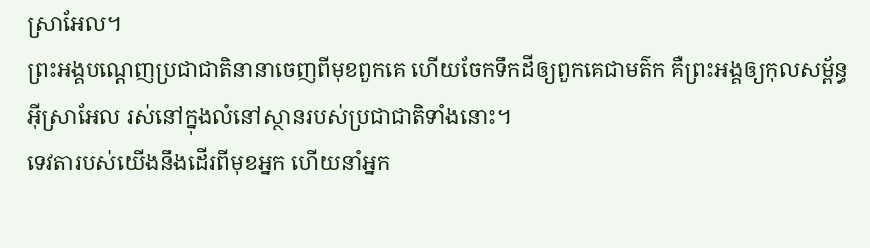ស្រាអែល។
ព្រះអង្គបណ្ដេញប្រជាជាតិនានាចេញពីមុខពួកគេ ហើយចែកទឹកដីឲ្យពួកគេជាមត៌ក គឺព្រះអង្គឲ្យកុលសម្ព័ន្ធអ៊ីស្រាអែល រស់នៅក្នុងលំនៅស្ថានរបស់ប្រជាជាតិទាំងនោះ។
ទេវតារបស់យើងនឹងដើរពីមុខអ្នក ហើយនាំអ្នក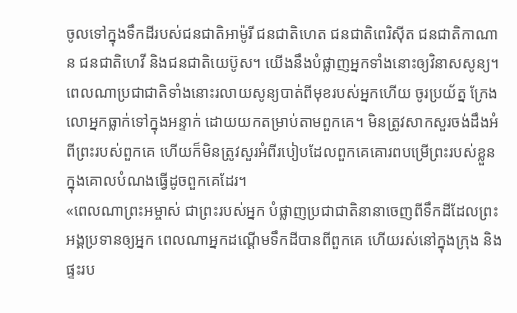ចូលទៅក្នុងទឹកដីរបស់ជនជាតិអាម៉ូរី ជនជាតិហេត ជនជាតិពេរិស៊ីត ជនជាតិកាណាន ជនជាតិហេវី និងជនជាតិយេប៊ូស។ យើងនឹងបំផ្លាញអ្នកទាំងនោះឲ្យវិនាសសូន្យ។
ពេលណាប្រជាជាតិទាំងនោះរលាយសូន្យបាត់ពីមុខរបស់អ្នកហើយ ចូរប្រយ័ត្ន ក្រែងលោអ្នកធ្លាក់ទៅក្នុងអន្ទាក់ ដោយយកតម្រាប់តាមពួកគេ។ មិនត្រូវសាកសួរចង់ដឹងអំពីព្រះរបស់ពួកគេ ហើយក៏មិនត្រូវសួរអំពីរបៀបដែលពួកគេគោរពបម្រើព្រះរបស់ខ្លួន ក្នុងគោលបំណងធ្វើដូចពួកគេដែរ។
«ពេលណាព្រះអម្ចាស់ ជាព្រះរបស់អ្នក បំផ្លាញប្រជាជាតិនានាចេញពីទឹកដីដែលព្រះអង្គប្រទានឲ្យអ្នក ពេលណាអ្នកដណ្ដើមទឹកដីបានពីពួកគេ ហើយរស់នៅក្នុងក្រុង និងផ្ទះរប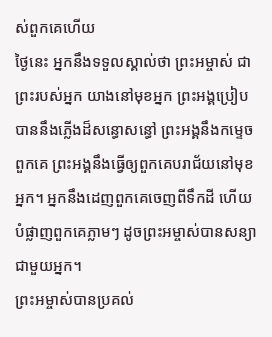ស់ពួកគេហើយ
ថ្ងៃនេះ អ្នកនឹងទទួលស្គាល់ថា ព្រះអម្ចាស់ ជាព្រះរបស់អ្នក យាងនៅមុខអ្នក ព្រះអង្គប្រៀបបាននឹងភ្លើងដ៏សន្ធោសន្ធៅ ព្រះអង្គនឹងកម្ទេចពួកគេ ព្រះអង្គនឹងធ្វើឲ្យពួកគេបរាជ័យនៅមុខអ្នក។ អ្នកនឹងដេញពួកគេចេញពីទឹកដី ហើយបំផ្លាញពួកគេភ្លាមៗ ដូចព្រះអម្ចាស់បានសន្យាជាមួយអ្នក។
ព្រះអម្ចាស់បានប្រគល់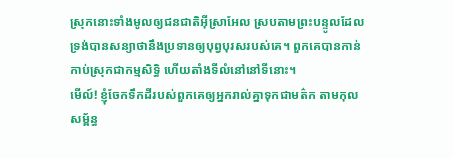ស្រុកនោះទាំងមូលឲ្យជនជាតិអ៊ីស្រាអែល ស្របតាមព្រះបន្ទូលដែលទ្រង់បានសន្យាថានឹងប្រទានឲ្យបុព្វបុរសរបស់គេ។ ពួកគេបានកាន់កាប់ស្រុកជាកម្មសិទ្ធិ ហើយតាំងទីលំនៅនៅទីនោះ។
មើល៍! ខ្ញុំចែកទឹកដីរបស់ពួកគេឲ្យអ្នករាល់គ្នាទុកជាមត៌ក តាមកុលសម្ព័ន្ធ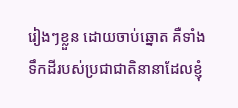រៀងៗខ្លួន ដោយចាប់ឆ្នោត គឺទាំងទឹកដីរបស់ប្រជាជាតិនានាដែលខ្ញុំ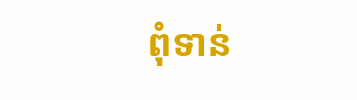ពុំទាន់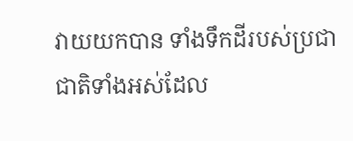វាយយកបាន ទាំងទឹកដីរបស់ប្រជាជាតិទាំងអស់ដែល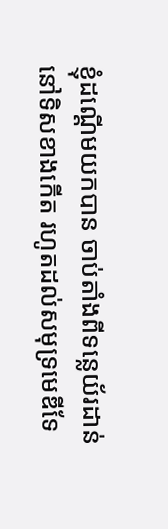ខ្ញុំដណ្ដើមយកបាន ចាប់តាំងពីទន្លេយ័រដាន់ នៅទិសខាងកើត រហូតដល់សមុទ្រមេឌីទែ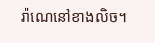រ៉ាណេនៅខាងលិច។